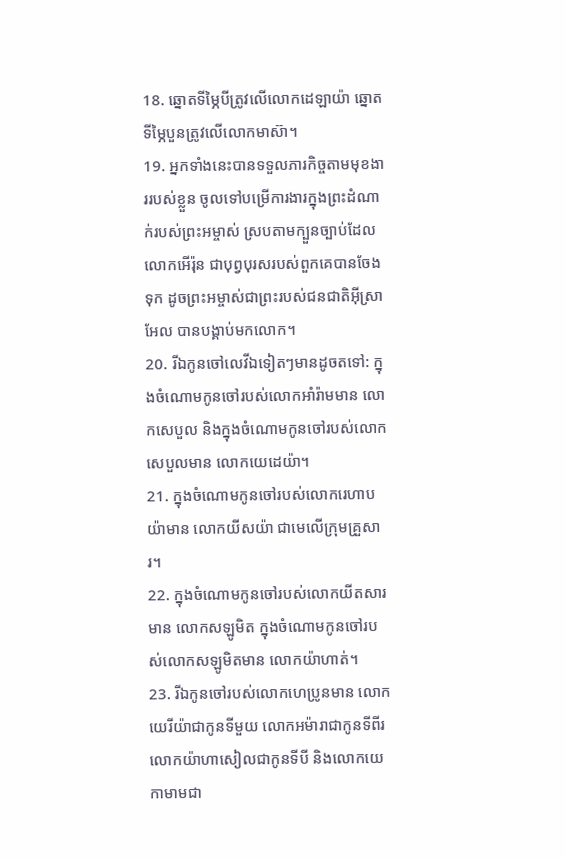18. ឆ្នោតទីម្ភៃបីត្រូវលើលោកដេឡាយ៉ា ឆ្នោតទីម្ភៃបួនត្រូវលើលោកមាស៊ា។
19. អ្នកទាំងនេះបានទទួលភារកិច្ចតាមមុខងាររបស់ខ្លួន ចូលទៅបម្រើការងារក្នុងព្រះដំណាក់របស់ព្រះអម្ចាស់ ស្របតាមក្បួនច្បាប់ដែលលោកអើរ៉ុន ជាបុព្វបុរសរបស់ពួកគេបានចែងទុក ដូចព្រះអម្ចាស់ជាព្រះរបស់ជនជាតិអ៊ីស្រាអែល បានបង្គាប់មកលោក។
20. រីឯកូនចៅលេវីឯទៀតៗមានដូចតទៅ: ក្នុងចំណោមកូនចៅរបស់លោកអាំរ៉ាមមាន លោកសេបួល និងក្នុងចំណោមកូនចៅរបស់លោកសេបួលមាន លោកយេដេយ៉ា។
21. ក្នុងចំណោមកូនចៅរបស់លោករេហាបយ៉ាមាន លោកយីសយ៉ា ជាមេលើក្រុមគ្រួសារ។
22. ក្នុងចំណោមកូនចៅរបស់លោកយីតសារមាន លោកសឡូមិត ក្នុងចំណោមកូនចៅរបស់លោកសឡូមិតមាន លោកយ៉ាហាត់។
23. រីឯកូនចៅរបស់លោកហេប្រូនមាន លោកយេរីយ៉ាជាកូនទីមួយ លោកអម៉ារាជាកូនទីពីរ លោកយ៉ាហាសៀលជាកូនទីបី និងលោកយេកាមាមជា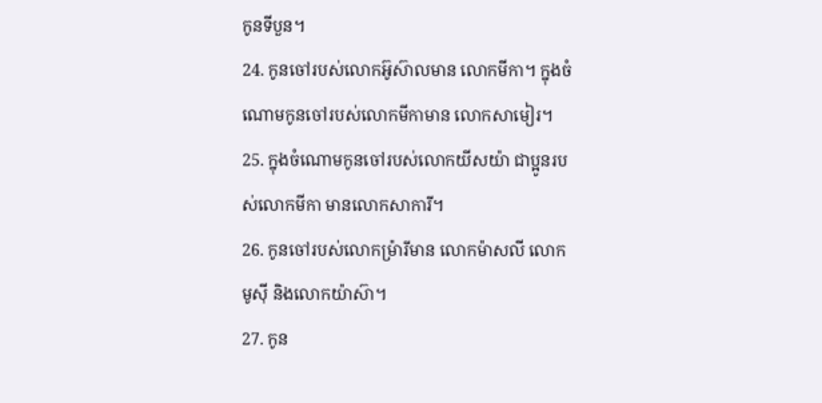កូនទីបួន។
24. កូនចៅរបស់លោកអ៊ូស៊ាលមាន លោកមីកា។ ក្នុងចំណោមកូនចៅរបស់លោកមីកាមាន លោកសាមៀរ។
25. ក្នុងចំណោមកូនចៅរបស់លោកយីសយ៉ា ជាប្អូនរបស់លោកមីកា មានលោកសាការី។
26. កូនចៅរបស់លោកម៉្រារីមាន លោកម៉ាសលី លោកមូស៊ី និងលោកយ៉ាស៊ា។
27. កូន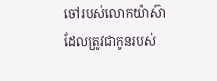ចៅរបស់លោកយ៉ាស៊ា ដែលត្រូវជាកូនរបស់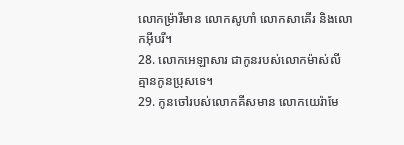លោកម៉្រារីមាន លោកសូហាំ លោកសាគើរ និងលោកអ៊ីបរី។
28. លោកអេឡាសារ ជាកូនរបស់លោកម៉ាស់លី គ្មានកូនប្រុសទេ។
29. កូនចៅរបស់លោកគីសមាន លោកយេរ៉ាមែ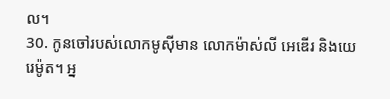ល។
30. កូនចៅរបស់លោកមូស៊ីមាន លោកម៉ាស់លី អេឌើរ និងយេរេម៉ូត។ អ្ន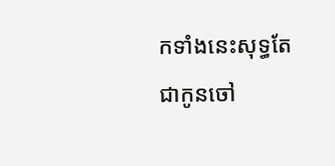កទាំងនេះសុទ្ធតែជាកូនចៅ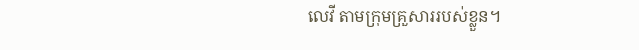លេវី តាមក្រុមគ្រួសាររបស់ខ្លួន។